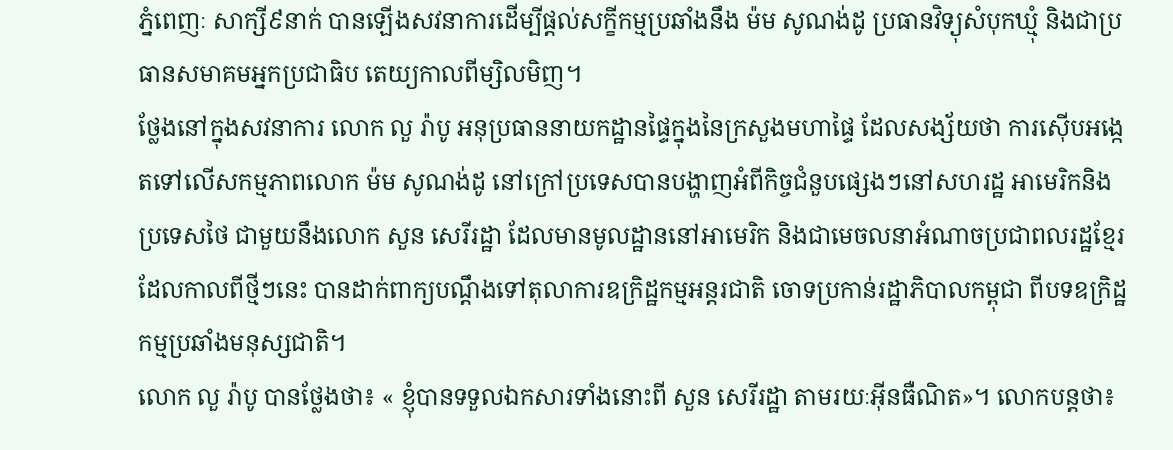ភ្នំពេញៈ សាក្សី៩នាក់ បានឡើងសវនាការដើម្បីផ្តល់សក្ខីកម្មប្រឆាំងនឹង ម៉ម សូណង់ដូ ប្រធានវិទ្យុសំបុកឃ្មុំ និងជាប្រធានសមាគមអ្នកប្រជាធិប តេយ្យកាលពីម្សិលមិញ។
ថ្លែងនៅក្នុងសវនាការ លោក លួ រ៉ាបូ អនុប្រធាននាយកដ្ឋានផ្ទៃក្នុងនៃក្រសួងមហាផ្ទៃ ដែលសង្ស័យថា ការស៊ើបអង្កេតទៅលើសកម្មភាពលោក ម៉ម សូណង់ដូ នៅក្រៅប្រទេសបានបង្ហាញអំពីកិច្ចជំនួបផ្សេងៗនៅសហរដ្ឋ អាមេរិកនិងប្រទេសថៃ ជាមួយនឹងលោក សួន សេរីរដ្ឋា ដែលមានមូលដ្ឋាននៅអាមេរិក និងជាមេចលនាអំណាចប្រជាពលរដ្ឋខ្មែរ ដែលកាលពីថ្មីៗនេះ បានដាក់ពាក្យបណ្តឹងទៅតុលាការឧក្រិដ្ឋកម្មអន្តរជាតិ ចោទប្រកាន់រដ្ឋាភិបាលកម្ពុជា ពីបទឧក្រិដ្ឋកម្មប្រឆាំងមនុស្សជាតិ។
លោក លួ រ៉ាបូ បានថ្លែងថា៖ « ខ្ញុំបានទទួលឯកសារទាំងនោះពី សួន សេរីរដ្ឋា តាមរយៈអ៊ីនធឺណិត»។ លោកបន្តថា៖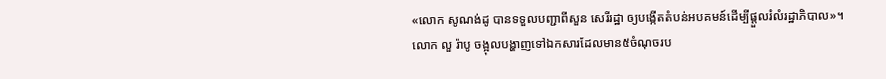«លោក សូណង់ដូ បានទទួលបញ្ជាពីសួន សេរីរដ្ឋា ឲ្យបង្កើតតំបន់អបគមន៍ដើម្បីផ្តួលរំលំរដ្ឋាភិបាល»។
លោក លួ រ៉ាបូ ចង្អុលបង្ហាញទៅឯកសារដែលមាន៥ចំណុចរប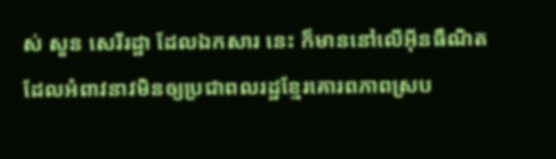ស់ សួន សេរីរដ្ឋា ដែលឯកសារ នេះ ក៏មាននៅលើអ៊ីនធឺណិត ដែលអំពាវនាវមិនឲ្យប្រជាពលរដ្ឋខ្មែរគោរពភាពស្រប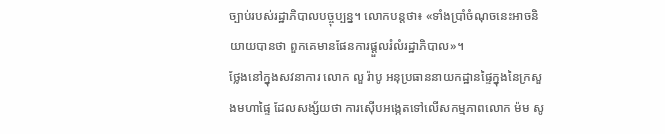ច្បាប់របស់រដ្ឋាភិបាលបច្ចុប្បន្ន។ លោកបន្តថា៖ «ទាំងប្រាំចំណុចនេះអាចនិយាយបានថា ពួកគេមានផែនការផ្តួលរំលំរដ្ឋាភិបាល»។
ថ្លែងនៅក្នុងសវនាការ លោក លួ រ៉ាបូ អនុប្រធាននាយកដ្ឋានផ្ទៃក្នុងនៃក្រសួងមហាផ្ទៃ ដែលសង្ស័យថា ការស៊ើបអង្កេតទៅលើសកម្មភាពលោក ម៉ម សូ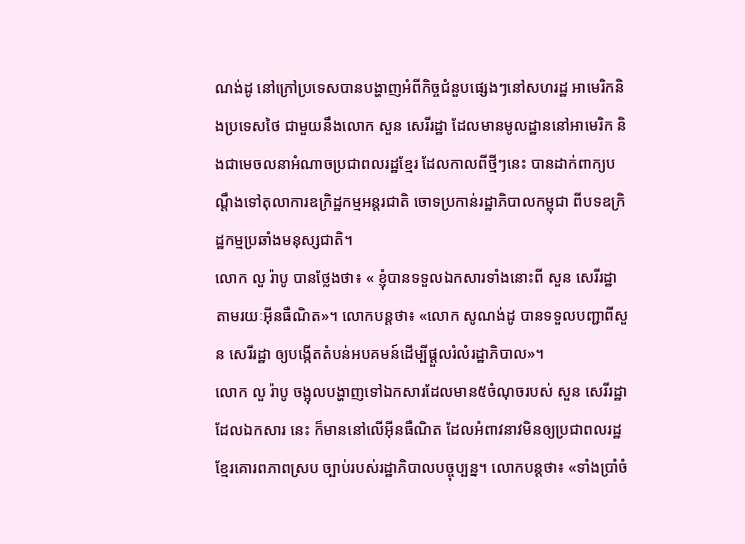ណង់ដូ នៅក្រៅប្រទេសបានបង្ហាញអំពីកិច្ចជំនួបផ្សេងៗនៅសហរដ្ឋ អាមេរិកនិងប្រទេសថៃ ជាមួយនឹងលោក សួន សេរីរដ្ឋា ដែលមានមូលដ្ឋាននៅអាមេរិក និងជាមេចលនាអំណាចប្រជាពលរដ្ឋខ្មែរ ដែលកាលពីថ្មីៗនេះ បានដាក់ពាក្យបណ្តឹងទៅតុលាការឧក្រិដ្ឋកម្មអន្តរជាតិ ចោទប្រកាន់រដ្ឋាភិបាលកម្ពុជា ពីបទឧក្រិដ្ឋកម្មប្រឆាំងមនុស្សជាតិ។
លោក លួ រ៉ាបូ បានថ្លែងថា៖ « ខ្ញុំបានទទួលឯកសារទាំងនោះពី សួន សេរីរដ្ឋា តាមរយៈអ៊ីនធឺណិត»។ លោកបន្តថា៖ «លោក សូណង់ដូ បានទទួលបញ្ជាពីសួន សេរីរដ្ឋា ឲ្យបង្កើតតំបន់អបគមន៍ដើម្បីផ្តួលរំលំរដ្ឋាភិបាល»។
លោក លួ រ៉ាបូ ចង្អុលបង្ហាញទៅឯកសារដែលមាន៥ចំណុចរបស់ សួន សេរីរដ្ឋា ដែលឯកសារ នេះ ក៏មាននៅលើអ៊ីនធឺណិត ដែលអំពាវនាវមិនឲ្យប្រជាពលរដ្ឋខ្មែរគោរពភាពស្រប ច្បាប់របស់រដ្ឋាភិបាលបច្ចុប្បន្ន។ លោកបន្តថា៖ «ទាំងប្រាំចំ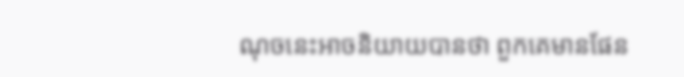ណុចនេះអាចនិយាយបានថា ពួកគេមានផែន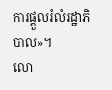ការផ្តួលរំលំរដ្ឋាភិបាល»។
លោ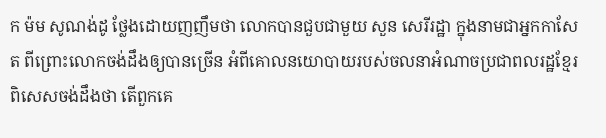ក ម៉ម សូណង់ដូ ថ្លែងដោយញញឹមថា លោកបានជួបជាមួយ សួន សេរីរដ្ឋា ក្នុងនាមជាអ្នកកាសែត ពីព្រោះលោកចង់ដឹងឲ្យបានច្រើន អំពីគោលនយោបាយរបស់ចលនាអំណាចប្រជាពលរដ្ឋខ្មែរ ពិសេសចង់ដឹងថា តើពួកគេ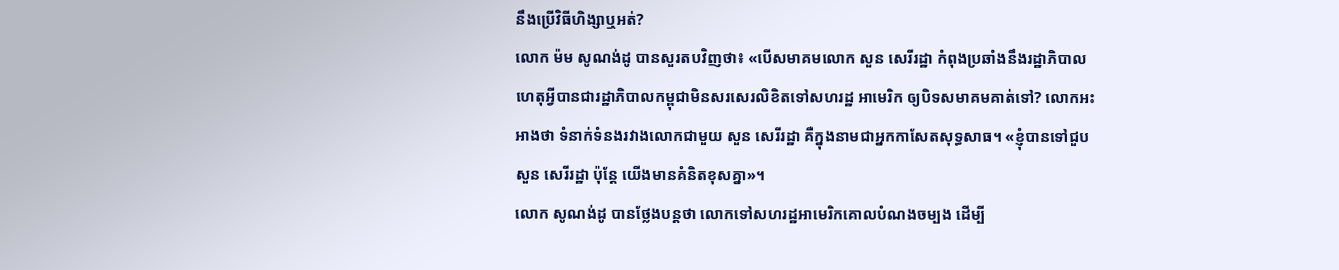នឹងប្រើវិធីហិង្សាឬអត់?
លោក ម៉ម សូណង់ដូ បានសួរតបវិញថា៖ «បើសមាគមលោក សួន សេរីរដ្ឋា កំពុងប្រឆាំងនឹងរដ្ឋាភិបាល ហេតុអ្វីបានជារដ្ឋាភិបាលកម្ពុជាមិនសរសេរលិខិតទៅសហរដ្ឋ អាមេរិក ឲ្យបិទសមាគមគាត់ទៅ? លោកអះអាងថា ទំនាក់ទំនងរវាងលោកជាមួយ សួន សេរីរដ្ឋា គឺក្នុងនាមជាអ្នកកាសែតសុទ្ធសាធ។ «ខ្ញុំបានទៅជួប សួន សេរីរដ្ឋា ប៉ុន្តែ យើងមានគំនិតខុសគ្នា»។
លោក សូណង់ដូ បានថ្លែងបន្តថា លោកទៅសហរដ្ឋអាមេរិកគោលបំណងចម្បង ដើម្បី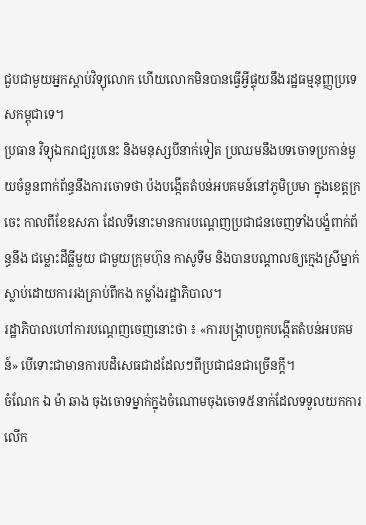ជួបជាមួយអ្នកស្តាប់វិទ្យុលោក ហើយលោកមិនបានធ្វើអ្វីផ្ទុយនឹងរដ្ឋធម្មនុញ្ញប្រទេសកម្ពុជាទេ។
ប្រធាន វិទ្យុឯករាជ្យរូបនេះ និងមនុស្សបីនាក់ទៀត ប្រឈមនឹងបទចោទប្រកាន់មួយចំនួនពាក់ព័ន្ធនឹងការចោទថា ប៉ងបង្កើតតំបន់អបគមន៍នៅភូមិប្រមា ក្នុងខេត្តក្រចេះ កាលពីខែឧសភា ដែលទីនោះមានការបណ្តេញប្រជាជនចេញទាំងបង្ខំពាក់ព័ន្ធនឹង ជម្លោះដីធ្លីមួយ ជាមួយក្រុមហ៊ុន កាសូទីម និងបានបណ្តាលឲ្យក្មេងស្រីម្នាក់ស្លាប់ដោយការរងគ្រាប់ពីកង កម្លាំងរដ្ឋាភិបាល។
រដ្ឋាភិបាលហៅការបណ្តេញចេញនោះថា ៖ «ការបង្ក្រាបពួកបង្កើតតំបន់អបគមន៍» បើទោះជាមានការបដិសេធជាដដែលៗពីប្រជាជនជាច្រើនក្តី។
ចំណែក ឯ ម៉ា ឆាង ចុងចោទម្នាក់ក្នុងចំណោមចុងចោទ៥នាក់ដែលទទួលយកការលើក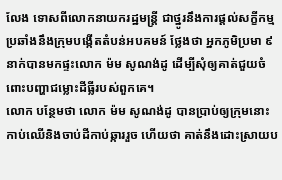លែង ទោសពីលោកនាយករដ្ឋមន្រ្តី ជាថ្នូរនឹងការផ្តល់សក្ខីកម្មប្រឆាំងនឹងក្រុមបង្កើតតំបន់អបគមន៍ ថ្លែងថា អ្នកភូមិប្រមា ៩នាក់បានមកផ្ទះលោក ម៉ម សូណង់ដូ ដើម្បីសុំឲ្យគាត់ជួយចំពោះបញ្ហាជម្លោះដីធ្លីរបស់ពួកគេ។
លោក បន្ថែមថា លោក ម៉ម សូណង់ដូ បានប្រាប់ឲ្យក្រុមនោះកាប់ឈើនិងចាប់ដីកាប់ឆ្ការរួច ហើយថា គាត់នឹងដោះស្រាយប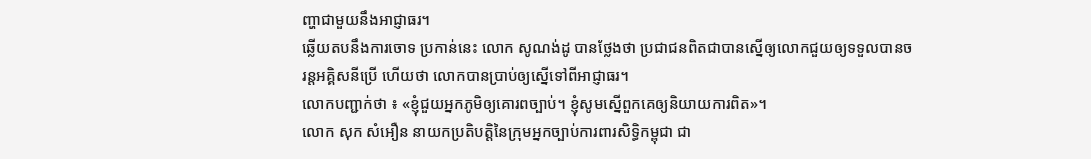ញ្ហាជាមួយនឹងអាជ្ញាធរ។
ឆ្លើយតបនឹងការចោទ ប្រកាន់នេះ លោក សូណង់ដូ បានថ្លែងថា ប្រជាជនពិតជាបានស្នើឲ្យលោកជួយឲ្យទទួលបានចរន្តអគ្គិសនីប្រើ ហើយថា លោកបានប្រាប់ឲ្យស្នើទៅពីអាជ្ញាធរ។
លោកបញ្ជាក់ថា ៖ «ខ្ញុំជួយអ្នកភូមិឲ្យគោរពច្បាប់។ ខ្ញុំសូមស្នើពួកគេឲ្យនិយាយការពិត»។
លោក សុក សំអឿន នាយកប្រតិបតិ្តនៃក្រុមអ្នកច្បាប់ការពារសិទិ្ធកម្ពុជា ជា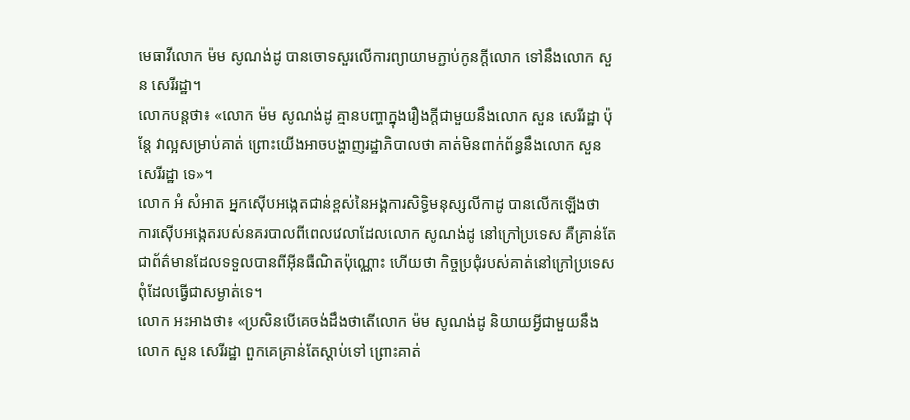មេធាវីលោក ម៉ម សូណង់ដូ បានចោទសួរលើការព្យាយាមភ្ជាប់កូនក្តីលោក ទៅនឹងលោក សួន សេរីរដ្ឋា។
លោកបន្តថា៖ «លោក ម៉ម សូណង់ដូ គ្មានបញ្ហាក្នុងរឿងក្តីជាមួយនឹងលោក សួន សេរីរដ្ឋា ប៉ុន្តែ វាល្អសម្រាប់គាត់ ព្រោះយើងអាចបង្ហាញរដ្ឋាភិបាលថា គាត់មិនពាក់ព័ន្ធនឹងលោក សួន សេរីរដ្ឋា ទេ»។
លោក អំ សំអាត អ្នកស៊ើបអង្កេតជាន់ខ្ពស់នៃអង្គការសិទ្ធិមនុស្សលីកាដូ បានលើកឡើងថា ការស៊ើបអង្កេតរបស់នគរបាលពីពេលវេលាដែលលោក សូណង់ដូ នៅក្រៅប្រទេស គឺគ្រាន់តែជាព័ត៌មានដែលទទួលបានពីអ៊ីនធឺណិតប៉ុណ្ណោះ ហើយថា កិច្ចប្រជុំរបស់គាត់នៅក្រៅប្រទេសពុំដែលធ្វើជាសម្ងាត់ទេ។
លោក អះអាងថា៖ «ប្រសិនបើគេចង់ដឹងថាតើលោក ម៉ម សូណង់ដូ និយាយអ្វីជាមួយនឹងលោក សួន សេរីរដ្ឋា ពួកគេគ្រាន់តែស្តាប់ទៅ ព្រោះគាត់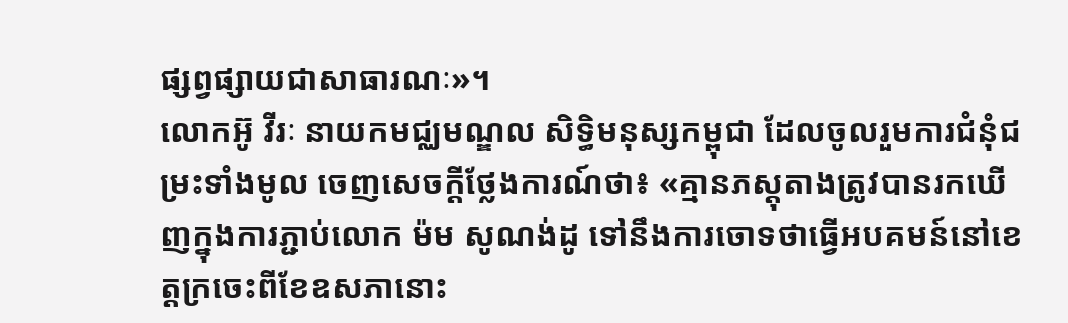ផ្សព្វផ្សាយជាសាធារណៈ»។
លោកអ៊ូ វីរៈ នាយកមជ្ឈមណ្ឌល សិទិ្ធមនុស្សកម្ពុជា ដែលចូលរួមការជំនុំជម្រះទាំងមូល ចេញសេចក្តីថ្លែងការណ៍ថា៖ «គ្មានភស្តុតាងត្រូវបានរកឃើញក្នុងការភ្ជាប់លោក ម៉ម សូណង់ដូ ទៅនឹងការចោទថាធ្វើអបគមន៍នៅខេត្តក្រចេះពីខែឧសភានោះ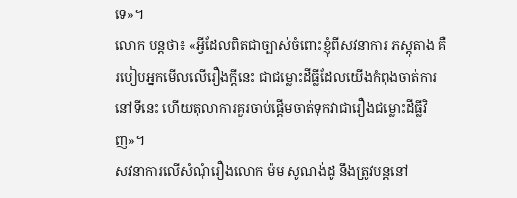ទេ»។
លោក បន្តថា៖ «អ្វីដែលពិតជាច្បាស់ចំពោះខ្ញុំពីសវនាការ ភស្តុតាង គឺរបៀបអ្នកមើលលើរឿងក្តីនេះ ជាជម្លោះដីធ្លីដែលយើងកំពុងចាត់ការនៅទីនេះ ហើយតុលាការគួរចាប់ផ្តើមចាត់ទុកវាជារឿងជម្លោះដីធ្លីវិញ»។
សវនាការលើសំណុំរឿងលោក ម៉ម សូណង់ដូ នឹងត្រូវបន្តនៅ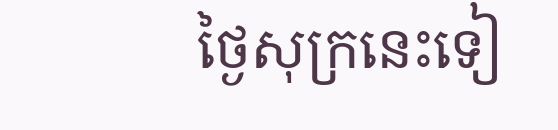ថ្ងៃសុក្រនេះទៀ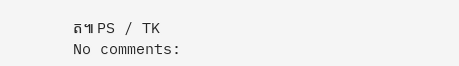ត៕ PS / TK
No comments: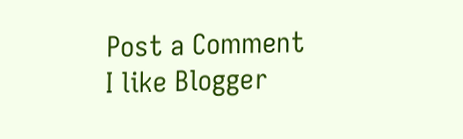Post a Comment
I like Blogger